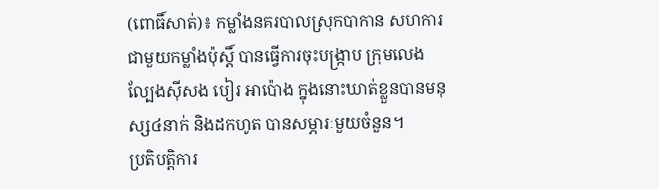(ពោធិ៍សាត់)៖ កម្លាំងនគរបាលស្រុកបាកាន សហការជាមួយកម្លាំងប៉ុស្តិ៍ បានធ្វើការចុះបង្ក្រាប ក្រុមលេងល្បែងស៊ីសង បៀរ អាប៉ោង ក្នុងនោះឃាត់ខ្លួនបានមនុស្ស៤នាក់ និងដកហូត បានសម្ភារៈមួយចំនួន។
ប្រតិបត្តិការ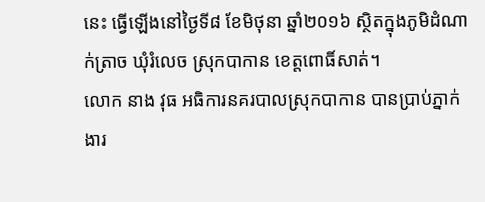នេះ ធ្វើឡើងនៅថ្ងៃទី៨ ខែមិថុនា ឆ្នាំ២០១៦ ស្ថិតក្នុងភូមិដំណាក់ត្រាច ឃុំរំលេច ស្រុកបាកាន ខេត្តពោធិ៍សាត់។
លោក នាង វុធ អធិការនគរបាលស្រុកបាកាន បានប្រាប់ភ្នាក់ងារ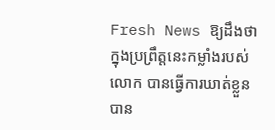Fresh News ឱ្យដឹងថា ក្នុងប្រព្រឹត្តនេះកម្លាំងរបស់លោក បានធ្វើការឃាត់ខ្លួនបាន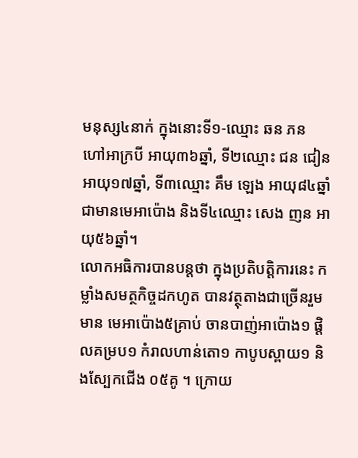មនុស្ស៤នាក់ ក្នុងនោះទី១-ឈ្មោះ ឆន ភន ហៅអាក្របី អាយុ៣៦ឆ្នាំ, ទី២ឈ្មោះ ជន ជៀន អាយុ១៧ឆ្នាំ, ទី៣ឈ្មោះ គឹម ឡេង អាយុ៨៤ឆ្នាំ ជាមានមេអាប៉ោង និងទី៤ឈ្មោះ សេង ញន អាយុ៥៦ឆ្នាំ។
លោកអធិការបានបន្តថា ក្នុងប្រតិបត្តិការនេះ កម្លាំងសមត្ថកិច្ចដកហូត បានវត្ថុតាងជាច្រើនរួមមាន មេអាប៉ោង៥គ្រាប់ ចានបាញ់អាប៉ោង១ ផ្តិលគម្រប១ កំរាលហាន់តោ១ កាបូបស្ពាយ១ និងស្បែកជើង ០៥គូ ។ ក្រោយ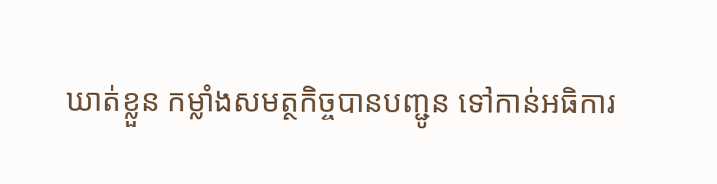ឃាត់ខ្លួន កម្លាំងសមត្ថកិច្ចបានបញ្ជូន ទៅកាន់អធិការ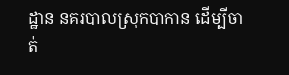ដ្ឋាន នគរបាលស្រុកបាកាន ដើម្បីចាត់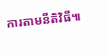ការតាមនីតិវិធី៕